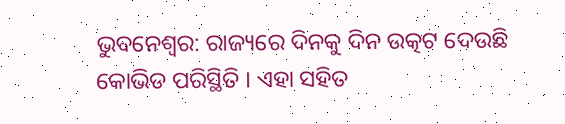ଭୁବନେଶ୍ବର: ରାଜ୍ୟରେ ଦିନକୁ ଦିନ ଉତ୍କଟ ଦେଉଛି କୋଭିଡ ପରିସ୍ଥିତି । ଏହା ସହିତ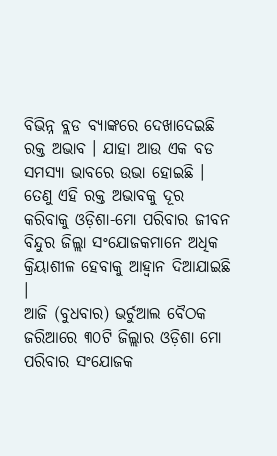ବିଭିନ୍ନ ବ୍ଲଡ ବ୍ୟାଙ୍କରେ ଦେଖାଦେଇଛି ରକ୍ତ ଅଭାବ । ଯାହା ଆଉ ଏକ ବଡ ସମସ୍ୟା ଭାବରେ ଉଭା ହୋଇଛି । ତେଣୁ ଏହି ରକ୍ତ ଅଭାବକୁ ଦୂର କରିବାକୁ ଓଡ଼ିଶା-ମୋ ପରିବାର ଜୀବନ ବିନ୍ଦୁର ଜିଲ୍ଲା ସଂଯୋଜକମାନେ ଅଧିକ କ୍ରିୟାଶୀଳ ହେବାକୁ ଆହ୍ବାନ ଦିଆଯାଇଛି ।
ଆଜି (ବୁଧବାର) ଭର୍ଚୁଆଲ ବୈଠକ ଜରିଆରେ ୩୦ଟି ଜିଲ୍ଲାର ଓଡ଼ିଶା ମୋ ପରିବାର ସଂଯୋଜକ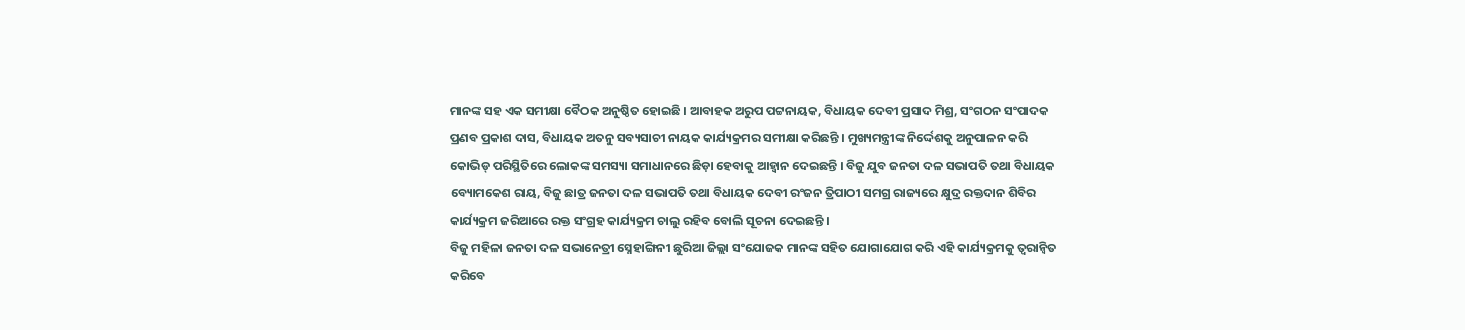ମାନଙ୍କ ସହ ଏକ ସମୀକ୍ଷା ବୈଠକ ଅନୁଷ୍ଠିତ ହୋଇଛି । ଆବାହକ ଅରୁପ ପଟ୍ଟନାୟକ, ବିଧାୟକ ଦେବୀ ପ୍ରସାଦ ମିଶ୍ର, ସଂଗଠନ ସଂପାଦକ ପ୍ରଣବ ପ୍ରକାଶ ଦାସ, ବିଧାୟକ ଅତନୁ ସବ୍ୟସାଚୀ ନାୟକ କାର୍ଯ୍ୟକ୍ରମର ସମୀକ୍ଷା କରିଛନ୍ତି । ମୁଖ୍ୟମନ୍ତ୍ରୀଙ୍କ ନିର୍ଦ୍ଦେଶକୁ ଅନୁପାଳନ କରି କୋଭିଡ୍ ପରିସ୍ଥିତିରେ ଲୋକଙ୍କ ସମସ୍ୟା ସମାଧାନରେ ଛିଡ଼ା ହେବାକୁ ଆହ୍ବାନ ଦେଇଛନ୍ତି । ବିଜୁ ଯୁବ ଜନତା ଦଳ ସଭାପତି ତଥା ବିଧାୟକ ବ୍ୟୋମକେଶ ରାୟ, ବିଜୁ ଛାତ୍ର ଜନତା ଦଳ ସଭାପତି ତଥା ବିଧାୟକ ଦେବୀ ରଂଜନ ତ୍ରିପାଠୀ ସମଗ୍ର ରାଜ୍ୟରେ କ୍ଷୁଦ୍ର ରକ୍ତଦାନ ଶିବିର କାର୍ଯ୍ୟକ୍ରମ ଜରିଆରେ ରକ୍ତ ସଂଗ୍ରହ କାର୍ଯ୍ୟକ୍ରମ ଚାଲୁ ରହିବ ବୋଲି ସୂଚନା ଦେଇଛନ୍ତି ।
ବିଜୁ ମହିଳା ଜନତା ଦଳ ସଭାନେତ୍ରୀ ସ୍ନେହାଙ୍ଗିନୀ ଛୁରିଆ ଜିଲ୍ଲା ସଂଯୋଜକ ମାନଙ୍କ ସହିତ ଯୋଗାଯୋଗ କରି ଏହି କାର୍ଯ୍ୟକ୍ରମକୁ ତ୍ବରାନ୍ବିତ କରିବେ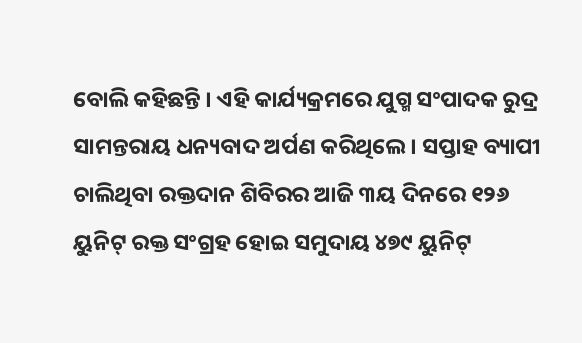ବୋଲି କହିଛନ୍ତି । ଏହି କାର୍ଯ୍ୟକ୍ରମରେ ଯୁଗ୍ମ ସଂପାଦକ ରୁଦ୍ର ସାମନ୍ତରାୟ ଧନ୍ୟବାଦ ଅର୍ପଣ କରିଥିଲେ । ସପ୍ତାହ ବ୍ୟାପୀ ଚାଲିଥିବା ରକ୍ତଦାନ ଶିବିରର ଆଜି ୩ୟ ଦିନରେ ୧୨୬ ୟୁନିଟ୍ ରକ୍ତ ସଂଗ୍ରହ ହୋଇ ସମୁଦାୟ ୪୭୯ ୟୁନିଟ୍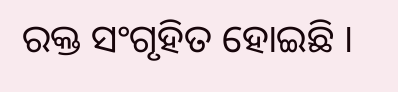ରକ୍ତ ସଂଗୃହିତ ହୋଇଛି ।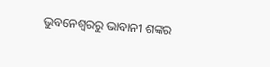ଭୁବନେଶ୍ବରରୁ ଭାବାନୀ ଶଙ୍କର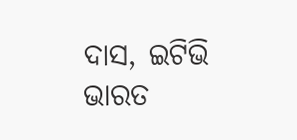ଦାସ, ଇଟିଭି ଭାରତ